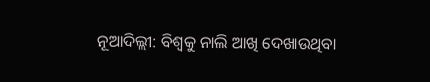ନୂଆଦିଲ୍ଲୀ: ବିଶ୍ବକୁ ନାଲି ଆଖି ଦେଖାଉଥିବା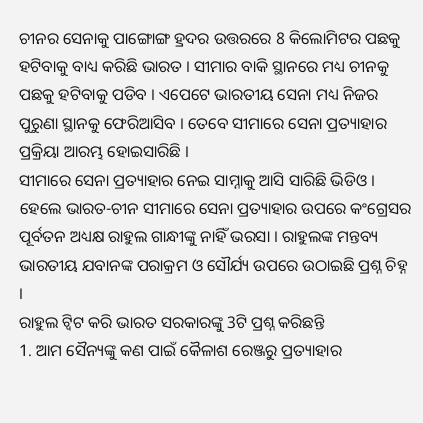ଚୀନର ସେନାକୁ ପାଙ୍ଗୋଙ୍ଗ ହ୍ରଦର ଉତ୍ତରରେ 8 କିଲୋମିଟର ପଛକୁ ହଟିବାକୁ ବାଧ୍ୟ କରିଛି ଭାରତ । ସୀମାର ବାକି ସ୍ଥାନରେ ମଧ୍ୟ ଚୀନକୁ ପଛକୁ ହଟିବାକୁ ପଡିବ । ଏପେଟେ ଭାରତୀୟ ସେନା ମଧ୍ୟ ନିଜର ପୁରୁଣା ସ୍ଥାନକୁ ଫେରିଆସିବ । ତେବେ ସୀମାରେ ସେନା ପ୍ରତ୍ୟାହାର ପ୍ରକ୍ରିୟା ଆରମ୍ଭ ହୋଇସାରିଛି ।
ସୀମାରେ ସେନା ପ୍ରତ୍ୟାହାର ନେଇ ସାମ୍ନାକୁ ଆସି ସାରିଛି ଭିଡିଓ । ହେଲେ ଭାରତ-ଚୀନ ସୀମାରେ ସେନା ପ୍ରତ୍ୟାହାର ଉପରେ କଂଗ୍ରେସର ପୂର୍ବତନ ଅଧ୍ୟକ୍ଷ ରାହୁଲ ଗାନ୍ଧୀଙ୍କୁ ନାହିଁ ଭରସା । ରାହୁଲଙ୍କ ମନ୍ତବ୍ୟ ଭାରତୀୟ ଯବାନଙ୍କ ପରାକ୍ରମ ଓ ସୌର୍ଯ୍ୟ ଉପରେ ଉଠାଇଛି ପ୍ରଶ୍ନ ଚିହ୍ନ ।
ରାହୁଲ ଟ୍ବିଟ କରି ଭାରତ ସରକାରଙ୍କୁ 3ଟି ପ୍ରଶ୍ନ କରିଛନ୍ତି
1. ଆମ ସୈନ୍ୟଙ୍କୁ କଣ ପାଇଁ କୈଳାଶ ରେଞ୍ଜରୁ ପ୍ରତ୍ୟାହାର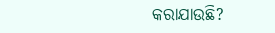କରାଯାଉଛି?